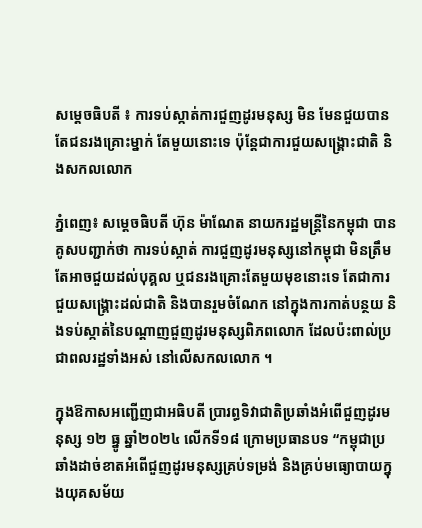សម្តេចធិបតី ៖ ការទប់ស្កាត់ការជួញដូរមនុស្ស មិន មែនជួយបាន តែជនរងគ្រោះម្នាក់ តែមួយនោះទេ ប៉ុន្តែជាការជួយសង្គ្រោះជាតិ និងសកលលោក

ភ្នំពេញ៖ សម្តេចធិបតី ហ៊ុន ម៉ាណែត នាយករដ្ឋមន្ត្រីនៃកម្ពុជា បានគូសបញ្ជាក់ថា ការទប់ស្កាត់ ការជួញដូរមនុស្សនៅកម្ពុជា មិនត្រឹមតែអាចជួយដល់បុគ្គល ឬជនរងគ្រោះតែមួយមុខនោះទេ តែជាការជួយសង្គ្រោះដល់ជាតិ និងបានរួមចំណែក នៅក្នុងការកាត់បន្ថយ និងទប់ស្កាត់នៃបណ្តាញជួញដូរមនុស្សពិភពលោក ដែលប៉ះពាល់ប្រជាពលរដ្ឋទាំងអស់ នៅលើសកលលោក ។

ក្នុងឱកាសអញ្ជើញជាអធិបតី ប្រារព្ធទិវាជាតិប្រឆាំងអំពើជួញដូរមនុស្ស ១២ ធ្នូ ឆ្នាំ២០២៤ លើកទី១៨ ក្រោមប្រធានបទ “កម្ពុជាប្រឆាំងដាច់ខាតអំពើជួញដូរមនុស្សគ្រប់ទម្រង់ និងគ្រប់មធ្យោបាយក្នុងយុគសម័យ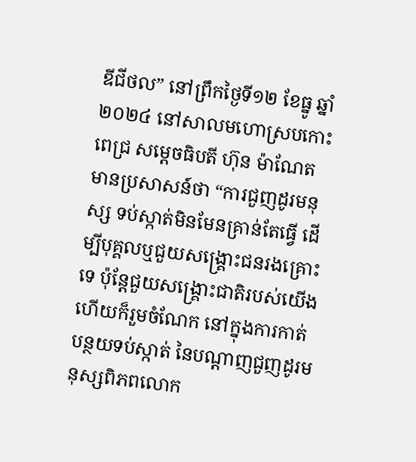ឌីជីថល” នៅព្រឹកថ្ងៃទី១២ ខែធ្នូ ឆ្នាំ២០២៤ នៅសាលមហោស្របកោះពេជ្រ សម្តេចធិបតី ហ៊ុន ម៉ាណែត មានប្រសាសន៍ថា “ការជួញដូរមនុស្ស ទប់ស្កាត់មិនមែនគ្រាន់តែធ្វើ ដើម្បីបុគ្គលឬជួយសង្គ្រោះជនរងគ្រោះទេ ប៉ុន្តែជួយសង្គ្រោះជាតិរបស់យើង ហើយក៏រួមចំណែក នៅក្នុងការកាត់បន្ថយទប់ស្កាត់ នៃបណ្តាញជួញដូរមនុស្សពិភពលោក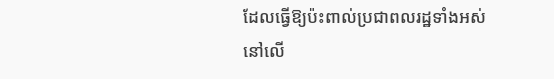ដែលធ្វើឱ្យប៉ះពាល់ប្រជាពលរដ្ឋទាំងអស់ នៅលើ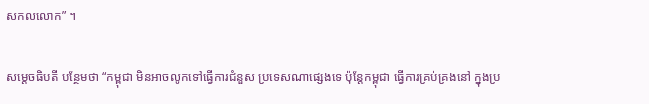សកលលោក” ។

សម្តេចធិបតី បន្ថែមថា “កម្ពុជា មិនអាចលូកទៅធ្វើការជំនួស ប្រទេសណាផ្សេងទេ ប៉ុន្តែកម្ពុជា ធ្វើការគ្រប់គ្រងនៅ ក្នុងប្រ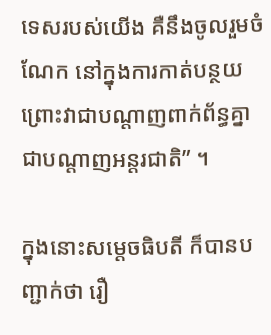ទេសរបស់យើង គឺនឹងចូលរួមចំណែក នៅក្នុងការកាត់បន្ថយ ព្រោះវាជាបណ្តាញពាក់ព័ន្ធគ្នា ជាបណ្តាញអន្តរជាតិ” ។

ក្នុងនោះសម្តេចធិបតី ក៏បានបញ្ជាក់ថា រឿ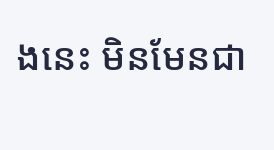ងនេះ មិនមែនជា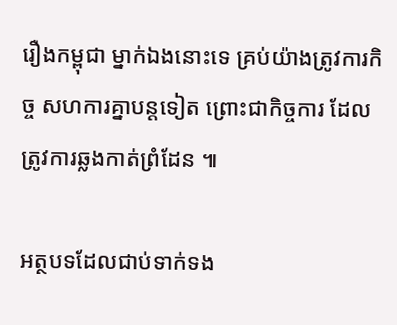រឿងកម្ពុជា ម្នាក់ឯងនោះទេ គ្រប់យ៉ាងត្រូវការកិច្ច សហការគ្នាបន្តទៀត ព្រោះជាកិច្ចការ ដែលត្រូវការឆ្លងកាត់ព្រំដែន ៕

អត្ថបទដែលជាប់ទាក់ទង